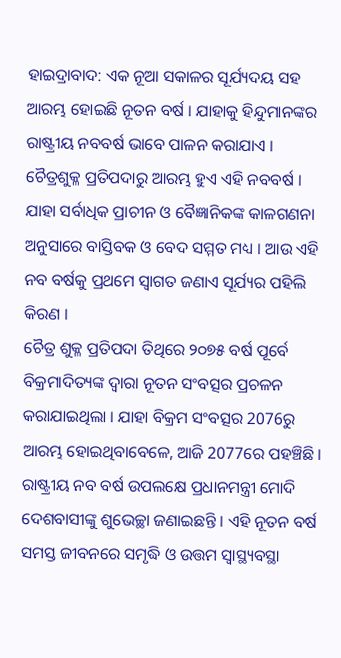ହାଇଦ୍ରାବାଦ: ଏକ ନୂଆ ସକାଳର ସୂର୍ଯ୍ୟଦୟ ସହ ଆରମ୍ଭ ହୋଇଛି ନୂତନ ବର୍ଷ । ଯାହାକୁ ହିନ୍ଦୁମାନଙ୍କର ରାଷ୍ଟ୍ରୀୟ ନବବର୍ଷ ଭାବେ ପାଳନ କରାଯାଏ । ଚୈତ୍ରଶୁକ୍ଳ ପ୍ରତିପଦାରୁ ଆରମ୍ଭ ହୁଏ ଏହି ନବବର୍ଷ । ଯାହା ସର୍ବାଧିକ ପ୍ରାଚୀନ ଓ ବୈଜ୍ଞାନିକଙ୍କ କାଳଗଣନା ଅନୁସାରେ ବାସ୍ତିବକ ଓ ବେଦ ସମ୍ମତ ମଧ୍ୟ । ଆଉ ଏହି ନବ ବର୍ଷକୁ ପ୍ରଥମେ ସ୍ବାଗତ ଜଣାଏ ସୂର୍ଯ୍ୟର ପହିଲି କିରଣ ।
ଚୈତ୍ର ଶୁକ୍ଳ ପ୍ରତିପଦା ତିଥିରେ ୨୦୭୫ ବର୍ଷ ପୂର୍ବେ ବିକ୍ରମାଦିତ୍ୟଙ୍କ ଦ୍ବାରା ନୂତନ ସଂବତ୍ସର ପ୍ରଚଳନ କରାଯାଇଥିଲା । ଯାହା ବିକ୍ରମ ସଂବତ୍ସର 2076ରୁ ଆରମ୍ଭ ହୋଇଥିବାବେଳେ, ଆଜି 2077ରେ ପହଞ୍ଚିଛି । ରାଷ୍ଟ୍ରୀୟ ନବ ବର୍ଷ ଉପଲକ୍ଷେ ପ୍ରଧାନମନ୍ତ୍ରୀ ମୋଦି ଦେଶବାସୀଙ୍କୁ ଶୁଭେଚ୍ଛା ଜଣାଇଛନ୍ତି । ଏହି ନୂତନ ବର୍ଷ ସମସ୍ତ ଜୀବନରେ ସମୃଦ୍ଧି ଓ ଉତ୍ତମ ସ୍ବାସ୍ଥ୍ୟବସ୍ଥା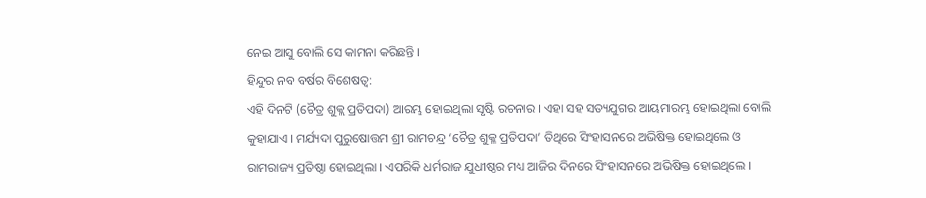ନେଇ ଆସୁ ବୋଲି ସେ କାମନା କରିଛନ୍ତି ।
ହିନ୍ଦୁର ନବ ବର୍ଷର ବିଶେଷତ୍ବ:
ଏହି ଦିନଟି (ଚୈତ୍ର ଶୁକ୍ଲ ପ୍ରତିପଦା) ଆରମ୍ଭ ହୋଇଥିଲା ସୃଷ୍ଟି ରଚନାର । ଏହା ସହ ସତ୍ୟଯୁଗର ଆୟମାରମ୍ଭ ହୋଇଥିଲା ବୋଲି କୁହାଯାଏ । ମର୍ଯ୍ୟଦା ପୁରୁଷୋତ୍ତମ ଶ୍ରୀ ରାମଚନ୍ଦ୍ର ‘ଚୈତ୍ର ଶୁକ୍ଳ ପ୍ରତିପଦା’ ତିଥିରେ ସିଂହାସନରେ ଅଭିଷିକ୍ତ ହୋଇଥିଲେ ଓ ରାମରାଜ୍ୟ ପ୍ରତିଷ୍ଠା ହୋଇଥିଲା । ଏପରିକି ଧର୍ମରାଜ ଯୁଧୀଷ୍ଠର ମଧ୍ୟ ଆଜିର ଦିନରେ ସିଂହାସନରେ ଅଭିଷିକ୍ତ ହୋଇଥିଲେ ।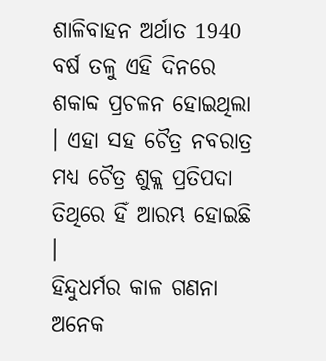ଶାଳିବାହନ ଅର୍ଥାତ 1940 ବର୍ଷ ତଳୁ ଏହି ଦିନରେ ଶକାବ୍ଦ ପ୍ରଚଳନ ହୋଇଥିଲା । ଏହା ସହ ଚୈତ୍ର ନବରାତ୍ର ମଧ୍ୟ ଚୈତ୍ର ଶୁକ୍ଲ ପ୍ରତିପଦା ତିଥିରେ ହିଁ ଆରମ୍ଭ ହୋଇଛି ।
ହିନ୍ଦୁଧର୍ମର କାଳ ଗଣନା ଅନେକ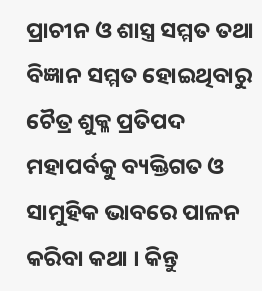ପ୍ରାଚୀନ ଓ ଶାସ୍ତ୍ର ସମ୍ମତ ତଥା ବିଜ୍ଞାନ ସମ୍ମତ ହୋଇଥିବାରୁ ଚୈତ୍ର ଶୁକ୍ଳ ପ୍ରତିପଦ ମହାପର୍ବକୁ ବ୍ୟକ୍ତିଗତ ଓ ସାମୁହିକ ଭାବରେ ପାଳନ କରିବା କଥା । କିନ୍ତୁ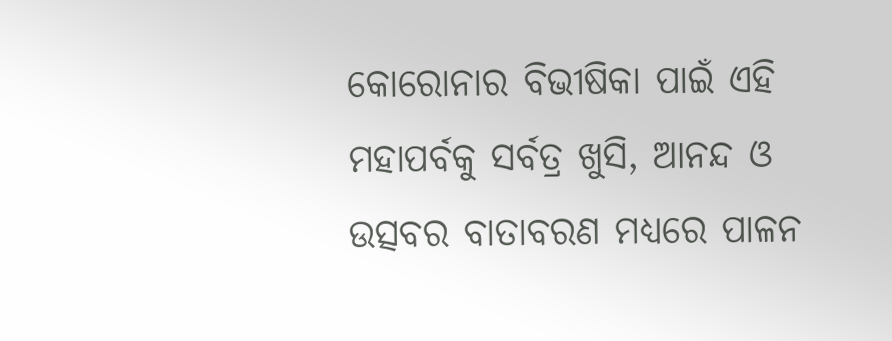କୋରୋନାର ବିଭୀଷିକା ପାଇଁ ଏହି ମହାପର୍ବକୁ ସର୍ବତ୍ର ଖୁସି, ଆନନ୍ଦ ଓ ଉତ୍ସବର ବାତାବରଣ ମଧ୍ୟରେ ପାଳନ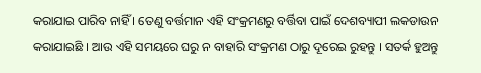କରାଯାଇ ପାରିବ ନାହିଁ । ତେଣୁ ବର୍ତ୍ତମାନ ଏହି ସଂକ୍ରମଣରୁ ବର୍ତ୍ତିବା ପାଇଁ ଦେଶବ୍ୟାପୀ ଲକଡାଉନ କରାଯାଇଛି । ଆଉ ଏହି ସମୟରେ ଘରୁ ନ ବାହାରି ସଂକ୍ରମଣ ଠାରୁ ଦୂରେଇ ରୁହନ୍ତୁ । ସତର୍କ ହୁଅନ୍ତୁ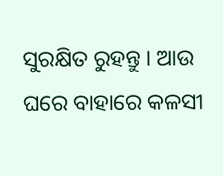ସୁରକ୍ଷିତ ରୁହନ୍ତୁ । ଆଉ ଘରେ ବାହାରେ କଳସୀ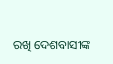ରଖି ଦେଶବାସୀଙ୍କ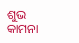ଶୁଭ କାମନା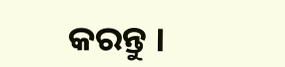କରନ୍ତୁ ।